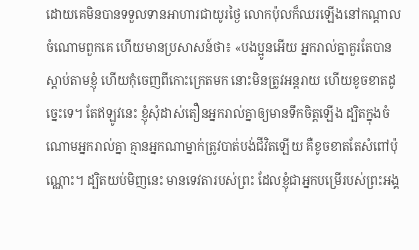ដោយគេមិនបានទទួលទានអាហារជាយូរថ្ងៃ លោកប៉ុលក៏ឈរឡើងនៅកណ្តាលចំណោមពួកគេ ហើយមានប្រសាសន៍ថា៖ «បងប្អូនអើយ អ្នករាល់គ្នាគួរតែបានស្តាប់តាមខ្ញុំ ហើយកុំចេញពីកោះក្រេតមក នោះមិនត្រូវអន្តរាយ ហើយខូចខាតដូច្នេះទេ។ តែឥឡូវនេះ ខ្ញុំសុំដាស់តឿនអ្នករាល់គ្នាឲ្យមានទឹកចិត្តឡើង ដ្បិតក្នុងចំណោមអ្នករាល់គ្នា គ្មានអ្នកណាម្នាក់ត្រូវបាត់បង់ជីវិតឡើយ គឺខូចខាតតែសំពៅប៉ុណ្ណោះ។ ដ្បិតយប់មិញនេះ មានទេវតារបស់ព្រះ ដែលខ្ញុំជាអ្នកបម្រើរបស់ព្រះអង្គ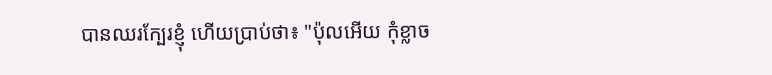បានឈរក្បែរខ្ញុំ ហើយប្រាប់ថា៖ "ប៉ុលអើយ កុំខ្លាច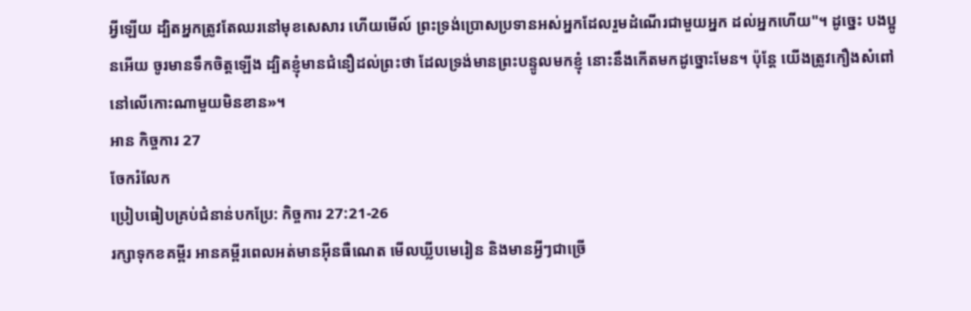អ្វីឡើយ ដ្បិតអ្នកត្រូវតែឈរនៅមុខសេសារ ហើយមើល៍ ព្រះទ្រង់ប្រោសប្រទានអស់អ្នកដែលរួមដំណើរជាមួយអ្នក ដល់អ្នកហើយ"។ ដូច្នេះ បងប្អូនអើយ ចូរមានទឹកចិត្តឡើង ដ្បិតខ្ញុំមានជំនឿដល់ព្រះថា ដែលទ្រង់មានព្រះបន្ទូលមកខ្ញុំ នោះនឹងកើតមកដូច្នោះមែន។ ប៉ុន្តែ យើងត្រូវកឿងសំពៅនៅលើកោះណាមួយមិនខាន»។
អាន កិច្ចការ 27
ចែករំលែក
ប្រៀបធៀបគ្រប់ជំនាន់បកប្រែ: កិច្ចការ 27:21-26
រក្សាទុកខគម្ពីរ អានគម្ពីរពេលអត់មានអ៊ីនធឺណេត មើលឃ្លីបមេរៀន និងមានអ្វីៗជាច្រើ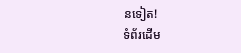នទៀត!
ទំព័រដើម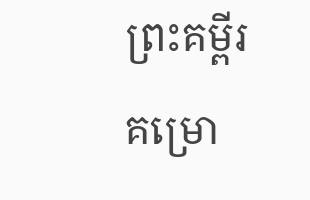ព្រះគម្ពីរ
គម្រោ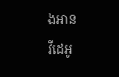ងអាន
វីដេអូ